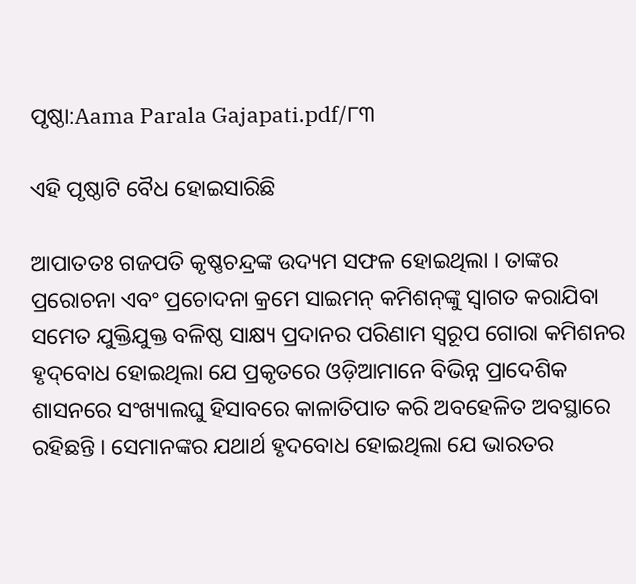ପୃଷ୍ଠା:Aama Parala Gajapati.pdf/୮୩

ଏହି ପୃଷ୍ଠାଟି ବୈଧ ହୋଇସାରିଛି

ଆପାତତଃ ଗଜପତି କୃଷ୍ଣଚନ୍ଦ୍ରଙ୍କ ଉଦ୍ୟମ ସଫଳ ହୋଇଥିଲା । ତାଙ୍କର ପ୍ରରୋଚନା ଏବଂ ପ୍ରଚୋଦନା କ୍ରମେ ସାଇମନ୍ କମିଶନ୍‌ଙ୍କୁ ସ୍ୱାଗତ କରାଯିବା ସମେତ ଯୁକ୍ତିଯୁକ୍ତ ବଳିଷ୍ଠ ସାକ୍ଷ୍ୟ ପ୍ରଦାନର ପରିଣାମ ସ୍ବରୂପ ଗୋରା କମିଶନର ହୃଦ୍‌ବୋଧ ହୋଇଥିଲା ଯେ ପ୍ରକୃତରେ ଓଡ଼ିଆମାନେ ବିଭିନ୍ନ ପ୍ରାଦେଶିକ ଶାସନରେ ସଂଖ୍ୟାଲଘୁ ହିସାବରେ କାଳାତିପାତ କରି ଅବହେଳିତ ଅବସ୍ଥାରେ ରହିଛନ୍ତି । ସେମାନଙ୍କର ଯଥାର୍ଥ ହୃଦବୋଧ ହୋଇଥିଲା ଯେ ଭାରତର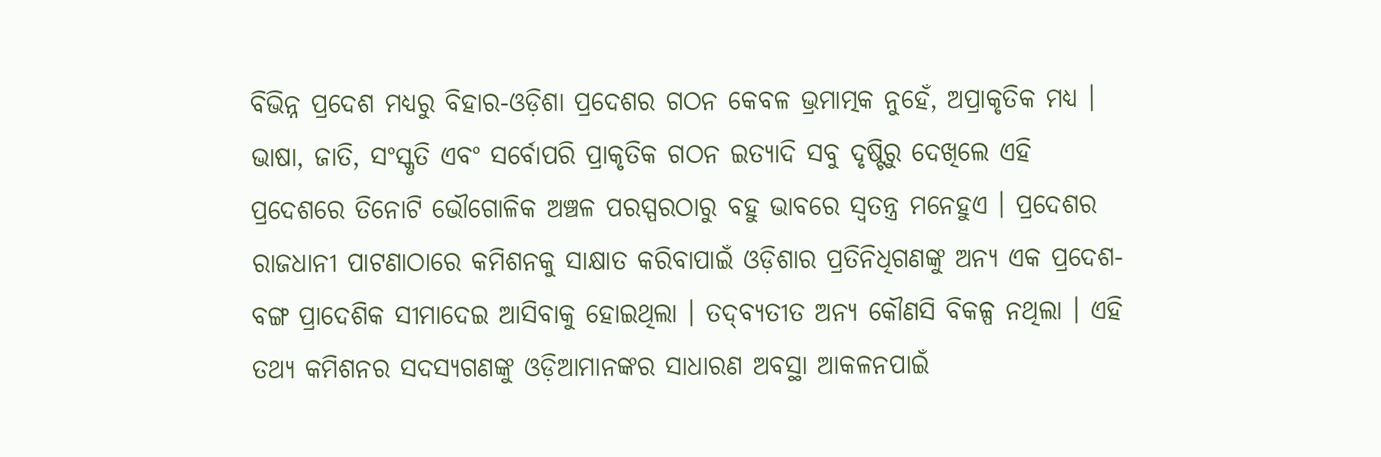ବିଭିନ୍ନ ପ୍ରଦେଶ ମଧ୍ୟରୁ ବିହାର-ଓଡ଼ିଶା ପ୍ରଦେଶର ଗଠନ କେବଳ ଭ୍ରମାତ୍ମକ ନୁହେଁ, ଅପ୍ରାକୃତିକ ମଧ୍ୟ । ଭାଷା, ଜାତି, ସଂସ୍କୃତି ଏବଂ ସର୍ବୋପରି ପ୍ରାକୃତିକ ଗଠନ ଇତ୍ୟାଦି ସବୁ ଦୃଷ୍ଟିରୁ ଦେଖିଲେ ଏହି ପ୍ରଦେଶରେ ତିନୋଟି ଭୌଗୋଳିକ ଅଞ୍ଚଳ ପରସ୍ପରଠାରୁ ବହୁ ଭାବରେ ସ୍ୱତନ୍ତ୍ର ମନେହୁଏ । ପ୍ରଦେଶର ରାଜଧାନୀ ପାଟଣାଠାରେ କମିଶନକୁ ସାକ୍ଷାତ କରିବାପାଇଁ ଓଡ଼ିଶାର ପ୍ରତିନିଧିଗଣଙ୍କୁ ଅନ୍ୟ ଏକ ପ୍ରଦେଶ-ବଙ୍ଗ ପ୍ରାଦେଶିକ ସୀମାଦେଇ ଆସିବାକୁ ହୋଇଥିଲା । ତଦ୍‌ବ୍ୟତୀତ ଅନ୍ୟ କୌଣସି ବିକଳ୍ପ ନଥିଲା । ଏହି ତଥ୍ୟ କମିଶନର ସଦସ୍ୟଗଣଙ୍କୁ ଓଡ଼ିଆମାନଙ୍କର ସାଧାରଣ ଅବସ୍ଥା ଆକଳନପାଇଁ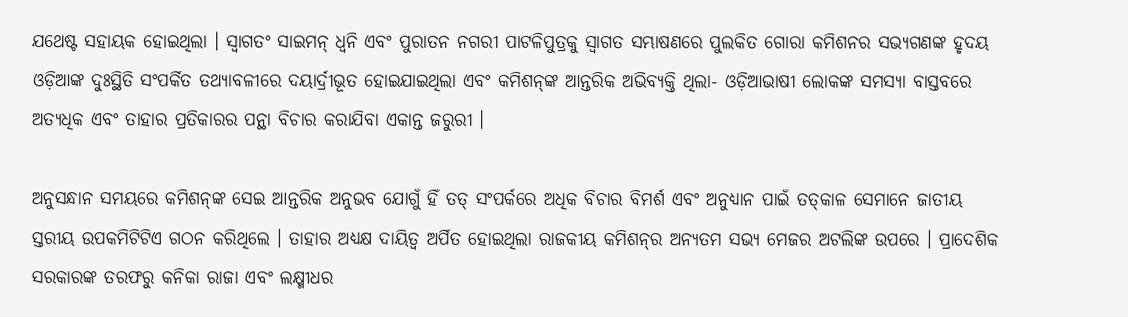ଯଥେଷ୍ଟ ସହାୟକ ହୋଇଥିଲା । ସ୍ୱାଗତଂ ସାଇମନ୍ ଧ୍ବନି ଏବଂ ପୁରାତନ ନଗରୀ ପାଟଳିପୁତ୍ରକୁ ସ୍ବାଗତ ସମ୍ଭାଷଣରେ ପୁଲକିତ ଗୋରା କମିଶନର ସଭ୍ୟଗଣଙ୍କ ହୃଦୟ ଓଡ଼ିଆଙ୍କ ଦୁଃସ୍ଥିତି ସଂପର୍କିତ ତଥ୍ୟାବଳୀରେ ଦୟାର୍ଦ୍ରୀଭୂତ ହୋଇଯାଇଥିଲା ଏବଂ କମିଶନ୍‌ଙ୍କ ଆନ୍ତରିକ ଅଭିବ୍ୟକ୍ତି ଥିଲା- ଓଡ଼ିଆଭାଷୀ ଲୋକଙ୍କ ସମସ୍ୟା ବାସ୍ତବରେ ଅତ୍ୟଧିକ ଏବଂ ତାହାର ପ୍ରତିକାରର ପନ୍ଥା ବିଚାର କରାଯିବା ଏକାନ୍ତ ଜରୁରୀ ।

ଅନୁସନ୍ଧାନ ସମୟରେ କମିଶନ୍‌ଙ୍କ ସେଇ ଆନ୍ତରିକ ଅନୁଭବ ଯୋଗୁଁ ହିଁ ତତ୍ ସଂପର୍କରେ ଅଧିକ ବିଚାର ବିମର୍ଶ ଏବଂ ଅନୁଧ୍ୟାନ ପାଇଁ ତତ୍‌କାଳ ସେମାନେ ଜାତୀୟ ସ୍ତରୀୟ ଉପକମିଟିଟିଏ ଗଠନ କରିଥିଲେ । ତାହାର ଅଧ୍ୟକ୍ଷ ଦାୟିତ୍ୱ ଅର୍ପିତ ହୋଇଥିଲା ରାଜକୀୟ କମିଶନ୍‌ର ଅନ୍ୟତମ ସଭ୍ୟ ମେଜର ଅଟଲିଙ୍କ ଉପରେ । ପ୍ରାଦେଶିକ ସରକାରଙ୍କ ତରଫରୁ କନିକା ରାଜା ଏବଂ ଲକ୍ଷ୍ମୀଧର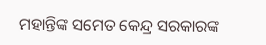ମହାନ୍ତିଙ୍କ ସମେତ କେନ୍ଦ୍ର ସରକାରଙ୍କ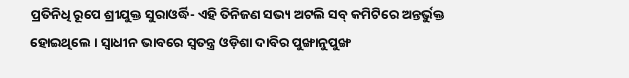ପ୍ରତିନିଧି ରୂପେ ଶ୍ରୀଯୁକ୍ତ ସୁରାଓର୍ଦ୍ଧି- ଏହି ତିନିଜଣ ସଭ୍ୟ ଅଟଲି ସବ୍ କମିଟିରେ ଅନ୍ତର୍ଭୁକ୍ତ ହୋଇଥିଲେ । ସ୍ୱାଧୀନ ଭାବରେ ସ୍ୱତନ୍ତ୍ର ଓଡ଼ିଶା ଦାବିର ପୁଙ୍ଖାନୁପୁଙ୍ଖ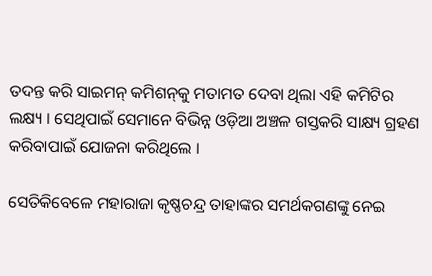ତଦନ୍ତ କରି ସାଇମନ୍ କମିଶନ୍‌କୁ ମତାମତ ଦେବା ଥିଲା ଏହି କମିଟିର ଲକ୍ଷ୍ୟ । ସେଥିପାଇଁ ସେମାନେ ବିଭିନ୍ନ ଓଡ଼ିଆ ଅଞ୍ଚଳ ଗସ୍ତକରି ସାକ୍ଷ୍ୟ ଗ୍ରହଣ କରିବାପାଇଁ ଯୋଜନା କରିଥିଲେ ।

ସେତିକିବେଳେ ମହାରାଜା କୃଷ୍ଣଚନ୍ଦ୍ର ତାହାଙ୍କର ସମର୍ଥକଗଣଙ୍କୁ ନେଇ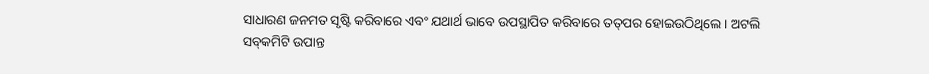ସାଧାରଣ ଜନମତ ସୃଷ୍ଟି କରିବାରେ ଏବଂ ଯଥାର୍ଥ ଭାବେ ଉପସ୍ଥାପିତ କରିବାରେ ତତ୍‌ପର ହୋଇଉଠିଥିଲେ । ଅଟଲି ସବ୍‌କମିଟି ଉପାନ୍ତ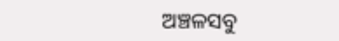ଅଞ୍ଚଳସବୁ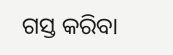ଗସ୍ତ କରିବା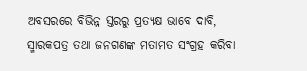ଅବସରରେ ବିଭିନ୍ନ ସ୍ତରରୁ ପ୍ରତ୍ୟକ୍ଷ ଭାବେ ଦାବି, ସ୍ମାରକପତ୍ର ତଥା ଜନଗଣଙ୍କ ମତାମତ ସଂଗ୍ରହ କରିବା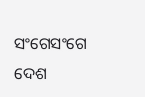ସଂଗେସଂଗେ ଦେଶ